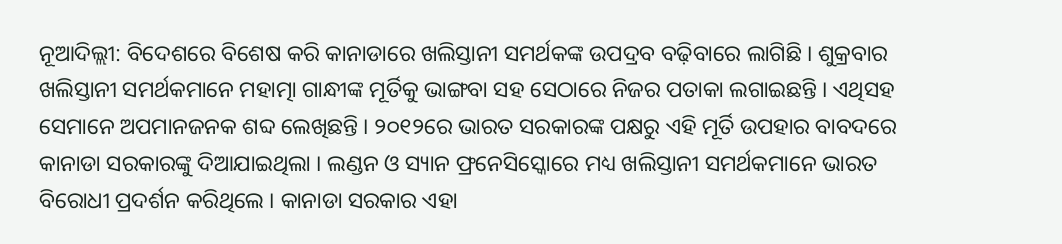ନୂଆଦିଲ୍ଲୀ: ବିଦେଶରେ ବିଶେଷ କରି କାନାଡାରେ ଖଲିସ୍ତାନୀ ସମର୍ଥକଙ୍କ ଉପଦ୍ରବ ବଢ଼ିବାରେ ଲାଗିଛି । ଶୁକ୍ରବାର ଖଲିସ୍ତାନୀ ସମର୍ଥକମାନେ ମହାତ୍ମା ଗାନ୍ଧୀଙ୍କ ମୂର୍ତିକୁ ଭାଙ୍ଗବା ସହ ସେଠାରେ ନିଜର ପତାକା ଲଗାଇଛନ୍ତି । ଏଥିସହ ସେମାନେ ଅପମାନଜନକ ଶବ୍ଦ ଲେଖିଛନ୍ତି । ୨୦୧୨ରେ ଭାରତ ସରକାରଙ୍କ ପକ୍ଷରୁ ଏହି ମୂର୍ତି ଉପହାର ବାବଦରେ କାନାଡା ସରକାରଙ୍କୁ ଦିଆଯାଇଥିଲା । ଲଣ୍ଡନ ଓ ସ୍ୟାନ ଫ୍ରନେସିସ୍କୋରେ ମଧ୍ୟ ଖଲିସ୍ତାନୀ ସମର୍ଥକମାନେ ଭାରତ ବିରୋଧୀ ପ୍ରଦର୍ଶନ କରିଥିଲେ । କାନାଡା ସରକାର ଏହା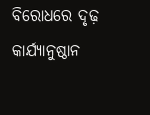ବିରୋଧରେ ଦୃଢ଼ କାର୍ଯ୍ୟାନୁଷ୍ଠାନ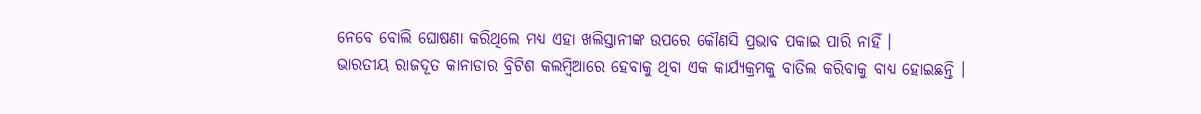ନେବେ ବୋଲି ଘୋଷଣା କରିଥିଲେ ମଧ୍ୟ ଏହା ଖଲିସ୍ତାନୀଙ୍କ ଉପରେ କୌଣସି ପ୍ରଭାବ ପକାଇ ପାରି ନାହିଁ ।
ଭାରତୀୟ ରାଜଦୂତ କାନାଡାର ବ୍ରିଟିଶ କଲମ୍ବିଆରେ ହେବାକୁ ଥିବା ଏକ କାର୍ଯ୍ୟକ୍ରମକୁ ବାତିଲ କରିବାକୁ ବାଧ୍ୟ ହୋଇଛନ୍ତି ।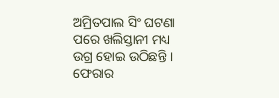ଅମ୍ରିତପାଲ ସିଂ ଘଟଣା ପରେ ଖଲିସ୍ତାନୀ ମଧ୍ୟ ଉଗ୍ର ହୋଇ ଉଠିଛନ୍ତି । ଫେରାର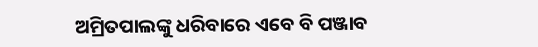ଅମ୍ରିତପାଲଙ୍କୁ ଧରିବାରେ ଏବେ ବି ପଞ୍ଜାବ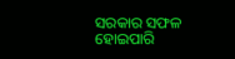ସରକାର ସଫଳ ହୋଇପାରି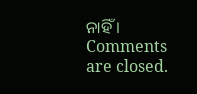ନାହିଁ ।
Comments are closed.